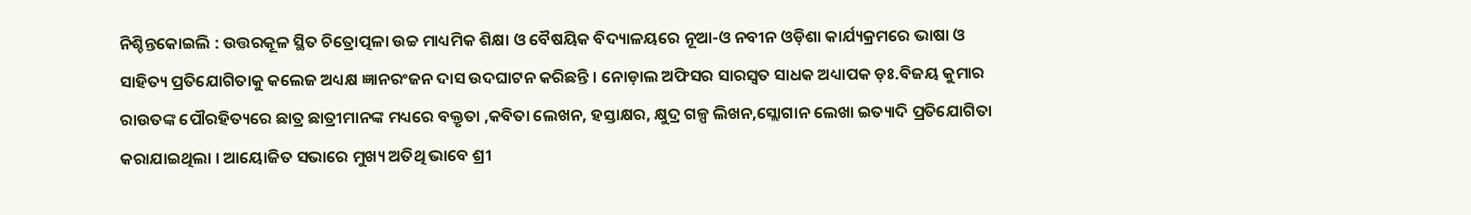ନିଶ୍ଚିନ୍ତକୋଇଲି : ଉତ୍ତରକୂଳ ସ୍ଥିତ ଚିତ୍ରୋତ୍ପଳା ଉଚ୍ଚ ମାଧ୍ୟମିକ ଶିକ୍ଷା ଓ ବୈଷୟିକ ବିଦ୍ୟାଳୟରେ ନୂଆ-ଓ ନବୀନ ଓଡ଼ିଶା କାର୍ଯ୍ୟକ୍ରମରେ ଭାଷା ଓ ସାହିତ୍ୟ ପ୍ରତିଯୋଗିତାକୁ କଲେଜ ଅଧ୍ୟକ୍ଷ ଜ୍ଞାନରଂଜନ ଦାସ ଉଦଘାଟନ କରିଛନ୍ତି । ନୋଡ଼ାଲ ଅଫିସର ସାରସ୍ୱତ ସାଧକ ଅଧ୍ୟାପକ ଡ଼ଃ.ବିଜୟ କୁମାର ରାଉତଙ୍କ ପୌରହିତ୍ୟରେ ଛାତ୍ର ଛାତ୍ରୀମାନଙ୍କ ମଧ୍ୟରେ ବକ୍ତୃତା ,କବିତା ଲେଖନ, ହସ୍ତାକ୍ଷର, କ୍ଷୁଦ୍ର ଗଳ୍ପ ଲିଖନ,ସ୍ଲୋଗାନ ଲେଖା ଇତ୍ୟାଦି ପ୍ରତିଯୋଗିତା କରାଯାଇଥିଲା । ଆୟୋଜିତ ସଭାରେ ମୁଖ୍ୟ ଅତିଥି ଭାବେ ଶ୍ରୀ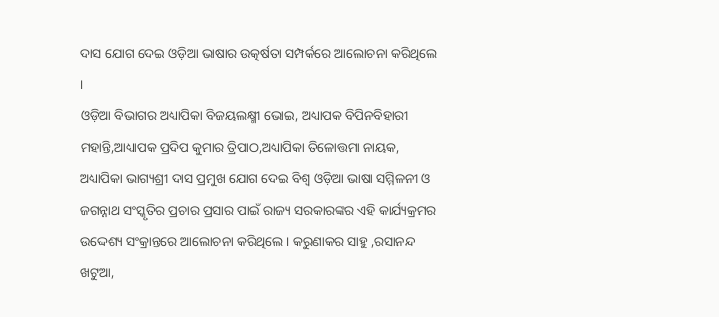ଦାସ ଯୋଗ ଦେଇ ଓଡ଼ିଆ ଭାଷାର ଉତ୍କର୍ଷତା ସମ୍ପର୍କରେ ଆଲୋଚନା କରିଥିଲେ ।
ଓଡ଼ିଆ ବିଭାଗର ଅଧ୍ୟାପିକା ବିଜୟଲକ୍ଷ୍ମୀ ଭୋଇ, ଅଧ୍ୟାପକ ବିପିନବିହାରୀ ମହାନ୍ତି,ଆଧ୍ୟାପକ ପ୍ରଦିପ କୁମାର ତ୍ରିପାଠ,ଅଧ୍ୟାପିକା ତିଳୋତ୍ତମା ନାୟକ, ଅଧ୍ୟାପିକା ଭାଗ୍ୟଶ୍ରୀ ଦାସ ପ୍ରମୁଖ ଯୋଗ ଦେଇ ବିଶ୍ୱ ଓଡ଼ିଆ ଭାଷା ସମ୍ମିଳନୀ ଓ ଜଗନ୍ନାଥ ସଂସ୍କୃତିର ପ୍ରଚାର ପ୍ରସାର ପାଇଁ ରାଜ୍ୟ ସରକାରଙ୍କର ଏହି କାର୍ଯ୍ୟକ୍ରମର ଉଦ୍ଦେଶ୍ୟ ସଂକ୍ରାନ୍ତରେ ଆଲୋଚନା କରିଥିଲେ । କରୁଣାକର ସାହୁ ,ରସାନନ୍ଦ ଖଟୁଆ,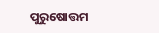ପୁରୁଷୋତ୍ତମ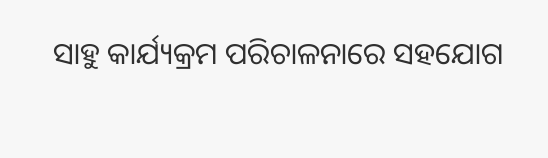ସାହୁ କାର୍ଯ୍ୟକ୍ରମ ପରିଚାଳନାରେ ସହଯୋଗ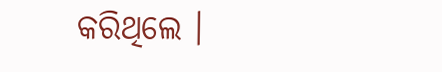କରିଥିଲେ ।